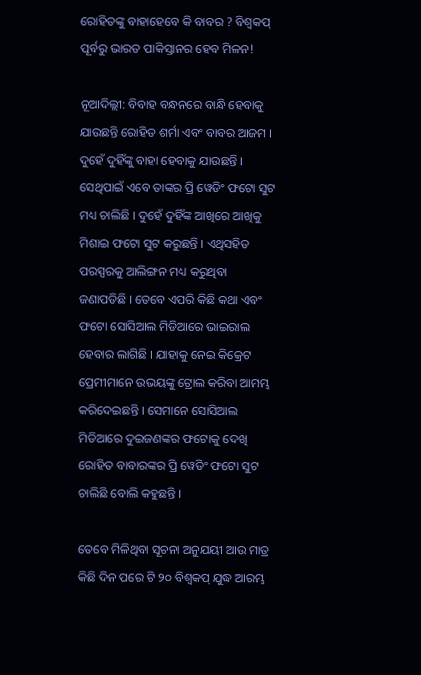ରୋହିତଙ୍କୁ ବାହାହେବେ କି ବାବର ? ବିଶ୍ୱକପ୍ ପୂର୍ବରୁ ଭାରତ ପାକିସ୍ତାନର ହେବ ମିଳନ!

ନୂଆଦିଲ୍ଲୀ: ବିବାହ ବନ୍ଧନରେ ବାନ୍ଧି ହେବାକୁ ଯାଉଛନ୍ତି ରୋହିତ ଶର୍ମା ଏବଂ ବାବର ଆଜମ । ଦୁହେଁ ଦୁହିଁଙ୍କୁ ବାହା ହେବାକୁ ଯାଉଛନ୍ତି । ସେଥିପାଇଁ ଏବେ ତାଙ୍କର ପ୍ରି ୱେଡିଂ ଫଟୋ ସୁଟ ମଧ୍ୟ ଚାଲିଛି । ଦୁହେଁ ଦୁହିଁଙ୍କ ଆଖିରେ ଆଖିକୁ ମିଶାଇ ଫଟୋ ସୁଟ କରୁଛନ୍ତି । ଏଥିସହିତ ପରସ୍ପରକୁ ଆଲିଙ୍ଗନ ମଧ୍ୟ କରୁଥିବା ଜଣାପଡିଛି । ତେବେ ଏପରି କିଛି କଥା ଏବଂ ଫଟୋ ସୋସିଆଲ ମିଡିଆରେ ଭାଇରାଲ ହେବାର ଲାଗିଛି । ଯାହାକୁ ନେଇ କିକ୍ରେଟ ପ୍ରେମୀମାନେ ଉଭୟଙ୍କୁ ଟ୍ରୋଲ କରିବା ଆମମ୍ଭ କରିଦେଇଛନ୍ତି । ସେମାନେ ସୋସିଆଲ ମିଡିଆରେ ଦୁଇଜଣଙ୍କର ଫଟୋକୁ ଦେଖି ରୋହିତ ବାବାରଙ୍କର ପ୍ରି ୱେଡିଂ ଫଟୋ ସୁଟ ଚାଲିଛି ବୋଲି କହୁଛନ୍ତି ।

ତେବେ ମିଳିଥିବା ସୂଚନା ଅନୁଯୟୀ ଆଉ ମାତ୍ର କିଛି ଦିନ ପରେ ଟି ୨୦ ବିଶ୍ୱକପ୍ ଯୁଦ୍ଧ ଆରମ୍ଭ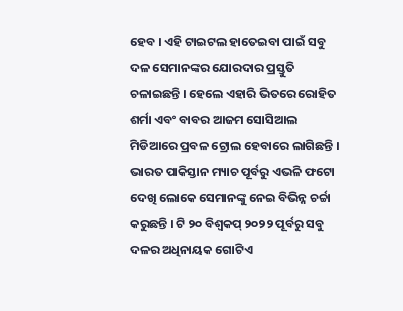ହେବ । ଏହି ଟାଇଟଲ ହାତେଇବା ପାଇଁ ସବୁ ଦଳ ସେମାନଙ୍କର ଯୋରଦାର ପ୍ରସ୍ତୁତି ଚଳାଇଛନ୍ତି । ହେଲେ ଏହାରି ଭିତରେ ରୋହିତ ଶର୍ମା ଏବଂ ବାବର ଆଜମ ସୋସିଆଲ ମିଡିଆରେ ପ୍ରବଳ ଟ୍ରୋଲ ହେବାରେ ଲାଗିଛନ୍ତି । ଭାରତ ପାକିସ୍ତାନ ମ୍ୟାଚ ପୂର୍ବରୁ ଏଭଳି ଫଟୋ ଦେଖି ଲୋକେ ସେମାନଙ୍କୁ ନେଇ ବିଭିନ୍ନ ଚର୍ଚ୍ଚା କରୁଛନ୍ତି । ଟି ୨୦ ବିଶ୍ୱକପ୍ ୨୦୨୨ ପୂର୍ବରୁ ସବୁ ଦଳର ଅଧିନାୟକ ଗୋଟିଏ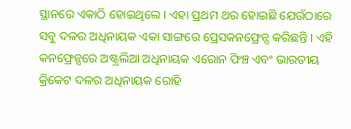ସ୍ଥାନରେ ଏକାଠି ହୋଇଥିଲେ । ଏହା ପ୍ରଥମ ଥର ହୋଇଛି ଯେଉଁଠାରେ ସବୁ ଦଳର ଅଧିନାୟକ ଏକା ସାଙ୍ଗରେ ପ୍ରେସକନଫ୍ରେନ୍ସ କରିଛନ୍ତି । ଏହି କନଫ୍ରେନ୍ସରେ ଅଷ୍ଟ୍ରଲିଆ ଅଧିନାୟକ ଏରୋନ ଫିଞ୍ଚ ଏବଂ ଭାରତୀୟ କ୍ରିକେଟ ଦଳର ଅଧିନାୟକ ରୋହି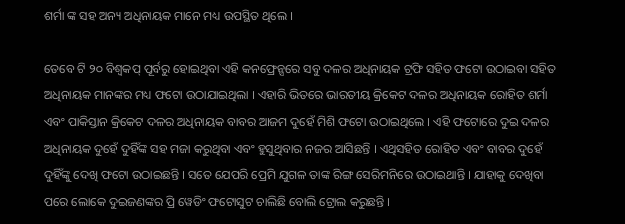ଶର୍ମା ଙ୍କ ସହ ଅନ୍ୟ ଅଧିନାୟକ ମାନେ ମଧ୍ୟ ଉପସ୍ଥିତ ଥିଲେ ।

ତେବେ ଟି ୨୦ ବିଶ୍ୱକପ୍ ପୂର୍ବରୁ ହୋଇଥିବା ଏହି କନଫ୍ରେନ୍ସରେ ସବୁ ଦଳର ଅଧିନାୟକ ଟ୍ରଫି ସହିତ ଫଟୋ ଉଠାଇବା ସହିତ ଅଧିନାୟକ ମାନଙ୍କର ମଧ୍ୟ ଫଟୋ ଉଠାଯାଇଥିଲା । ଏହାରି ଭିତରେ ଭାରତୀୟ କ୍ରିକେଟ ଦଳର ଅଧିନାୟକ ରୋହିତ ଶର୍ମା ଏବଂ ପାକିସ୍ତାନ କ୍ରିକେଟ ଦଳର ଅଧିନାୟକ ବାବର ଆଜମ ଦୁହେଁ ମିଶି ଫଟୋ ଉଠାଇଥିଲେ । ଏହି ଫଟୋରେ ଦୁଇ ଦଳର ଅଧିନାୟକ ଦୁହେଁ ଦୁହିଁଙ୍କ ସହ ମଜା କରୁଥିବା ଏବଂ ହୁସୁଥିବାର ନଜର ଆସିଛନ୍ତି । ଏଥିସହିତ ରୋହିତ ଏବଂ ବାବର ଦୁହେଁ ଦୁହିଁଙ୍କୁ ଦେଖି ଫଟୋ ଉଠାଇଛନ୍ତି । ସତେ ଯେପରି ପ୍ରେମି ଯୁଗଳ ତାଙ୍କ ରିଙ୍ଗ ସେରିମନିରେ ଉଠାଇଥାନ୍ତି । ଯାହାକୁ ଦେଖିବା ପରେ ଲୋକେ ଦୁଇଜଣଙ୍କର ପ୍ରି ୱେଡିଂ ଫଟୋସୁଟ ଚାଲିଛି ବୋଲି ଟ୍ରୋଲ କରୁଛନ୍ତି ।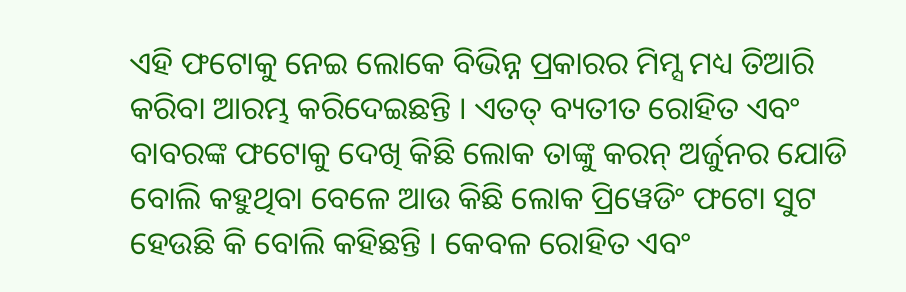ଏହି ଫଟୋକୁ ନେଇ ଲୋକେ ବିଭିନ୍ନ ପ୍ରକାରର ମିମ୍ସ ମଧ୍ୟ ତିଆରି କରିବା ଆରମ୍ଭ କରିଦେଇଛନ୍ତି । ଏତତ୍ ବ୍ୟତୀତ ରୋହିତ ଏବଂ ବାବରଙ୍କ ଫଟୋକୁ ଦେଖି କିଛି ଲୋକ ତାଙ୍କୁ କରନ୍ ଅର୍ଜୁନର ଯୋଡି ବୋଲି କହୁଥିବା ବେଳେ ଆଉ କିଛି ଲୋକ ପ୍ରିୱେଡିଂ ଫଟୋ ସୁଟ ହେଉଛି କି ବୋଲି କହିଛନ୍ତି । କେବଳ ରୋହିତ ଏବଂ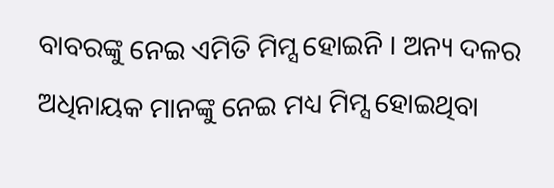ବାବରଙ୍କୁ ନେଇ ଏମିତି ମିମ୍ସ ହୋଇନି । ଅନ୍ୟ ଦଳର ଅଧିନାୟକ ମାନଙ୍କୁ ନେଇ ମଧ୍ୟ ମିମ୍ସ ହୋଇଥିବା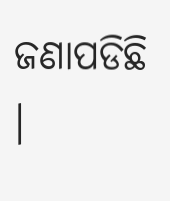ଜଣାପଡିଛି ।